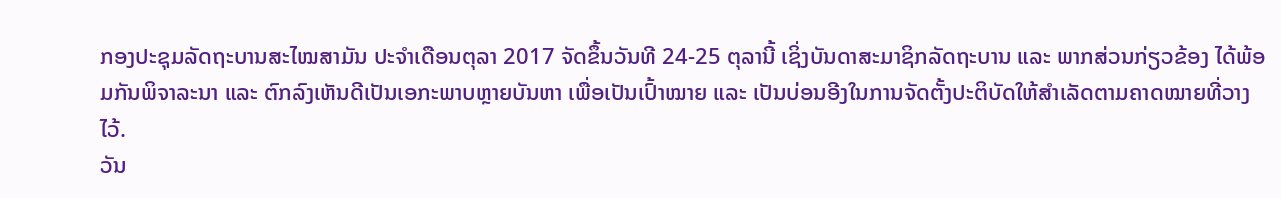ກອງປະຊຸມລັດຖະບານສະໄໝສາມັນ ປະຈຳເດືອນຕຸລາ 2017 ຈັດຂຶ້ນວັນທີ 24-25 ຕຸລານີ້ ເຊິ່ງບັນດາສະມາຊິກລັດຖະບານ ແລະ ພາກສ່ວນກ່ຽວຂ້ອງ ໄດ້ພ້ອມກັນພິຈາລະນາ ແລະ ຕົກລົງເຫັນດີເປັນເອກະພາບຫຼາຍບັນຫາ ເພື່ອເປັນເປົ້າໝາຍ ແລະ ເປັນບ່ອນອີງໃນການຈັດຕັ້ງປະຕິບັດໃຫ້ສຳເລັດຕາມຄາດໝາຍທີ່ວາງໄວ້.
ວັນ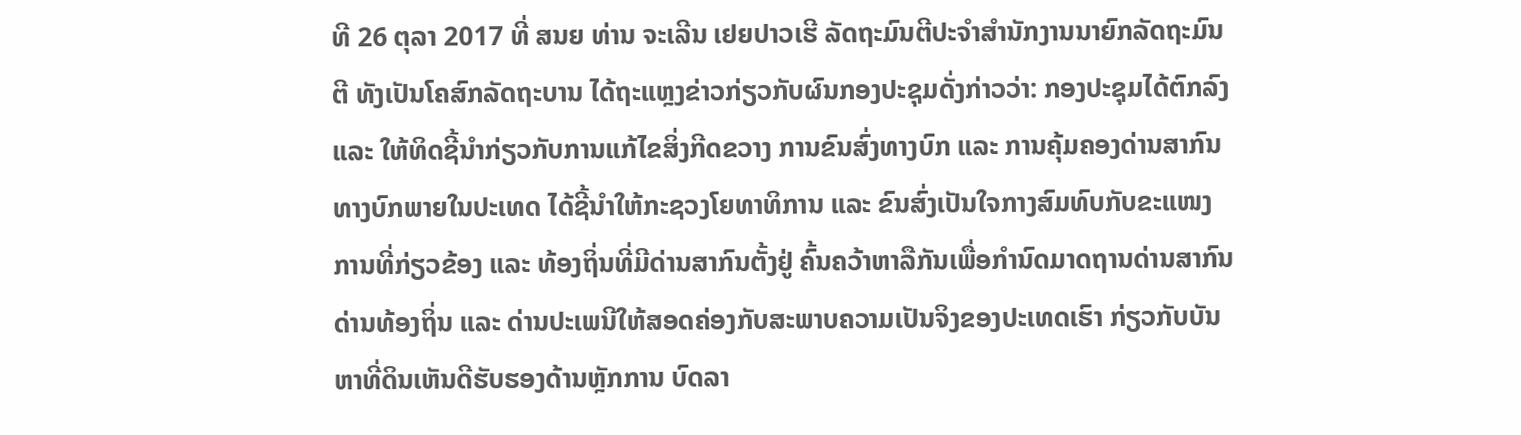ທີ 26 ຕຸລາ 2017 ທີ່ ສນຍ ທ່ານ ຈະເລີນ ເຢຍປາວເຮີ ລັດຖະມົນຕີປະຈຳສຳນັກງານນາຍົກລັດຖະມົນຕີ ທັງເປັນໂຄສົກລັດຖະບານ ໄດ້ຖະແຫຼງຂ່າວກ່ຽວກັບຜົນກອງປະຊຸມດັ່ງກ່າວວ່າ: ກອງປະຊຸມໄດ້ຕົກລົງ ແລະ ໃຫ້ທິດຊີ້ນຳກ່ຽວກັບການແກ້ໄຂສິ່ງກີດຂວາງ ການຂົນສົ່ງທາງບົກ ແລະ ການຄຸ້ມຄອງດ່ານສາກົນທາງບົກພາຍໃນປະເທດ ໄດ້ຊີ້ນຳໃຫ້ກະຊວງໂຍທາທິການ ແລະ ຂົນສົ່ງເປັນໃຈກາງສົມທົບກັບຂະແໜງການທີ່ກ່ຽວຂ້ອງ ແລະ ທ້ອງຖິ່ນທີ່ມີດ່ານສາກົນຕັ້ງຢູ່ ຄົ້ນຄວ້າຫາລືກັນເພື່ອກຳນົດມາດຖານດ່ານສາກົນ ດ່ານທ້ອງຖິ່ນ ແລະ ດ່ານປະເພນີໃຫ້ສອດຄ່ອງກັບສະພາບຄວາມເປັນຈິງຂອງປະເທດເຮົາ ກ່ຽວກັບບັນຫາທີ່ດິນເຫັນດີຮັບຮອງດ້ານຫຼັກການ ບົດລາ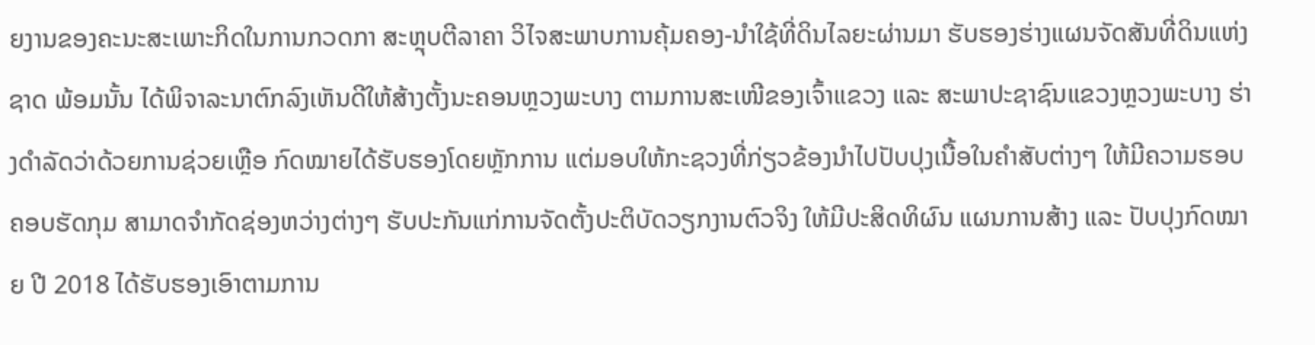ຍງານຂອງຄະນະສະເພາະກິດໃນການກວດກາ ສະຫຼຸບຕີລາຄາ ວິໄຈສະພາບການຄຸ້ມຄອງ-ນຳໃຊ້ທີ່ດິນໄລຍະຜ່ານມາ ຮັບຮອງຮ່າງແຜນຈັດສັນທີ່ດິນແຫ່ງຊາດ ພ້ອມນັ້ນ ໄດ້ພິຈາລະນາຕົກລົງເຫັນດີໃຫ້ສ້າງຕັ້ງນະຄອນຫຼວງພະບາງ ຕາມການສະເໜີຂອງເຈົ້າແຂວງ ແລະ ສະພາປະຊາຊົນແຂວງຫຼວງພະບາງ ຮ່າງດຳລັດວ່າດ້ວຍການຊ່ວຍເຫຼືອ ກົດໝາຍໄດ້ຮັບຮອງໂດຍຫຼັກການ ແຕ່ມອບໃຫ້ກະຊວງທີ່ກ່ຽວຂ້ອງນຳໄປປັບປຸງເນື້ອໃນຄຳສັບຕ່າງໆ ໃຫ້ມີຄວາມຮອບຄອບຮັດກຸມ ສາມາດຈຳກັດຊ່ອງຫວ່າງຕ່າງໆ ຮັບປະກັນແກ່ການຈັດຕັ້ງປະຕິບັດວຽກງານຕົວຈິງ ໃຫ້ມີປະສິດທິຜົນ ແຜນການສ້າງ ແລະ ປັບປຸງກົດໝາຍ ປີ 2018 ໄດ້ຮັບຮອງເອົາຕາມການ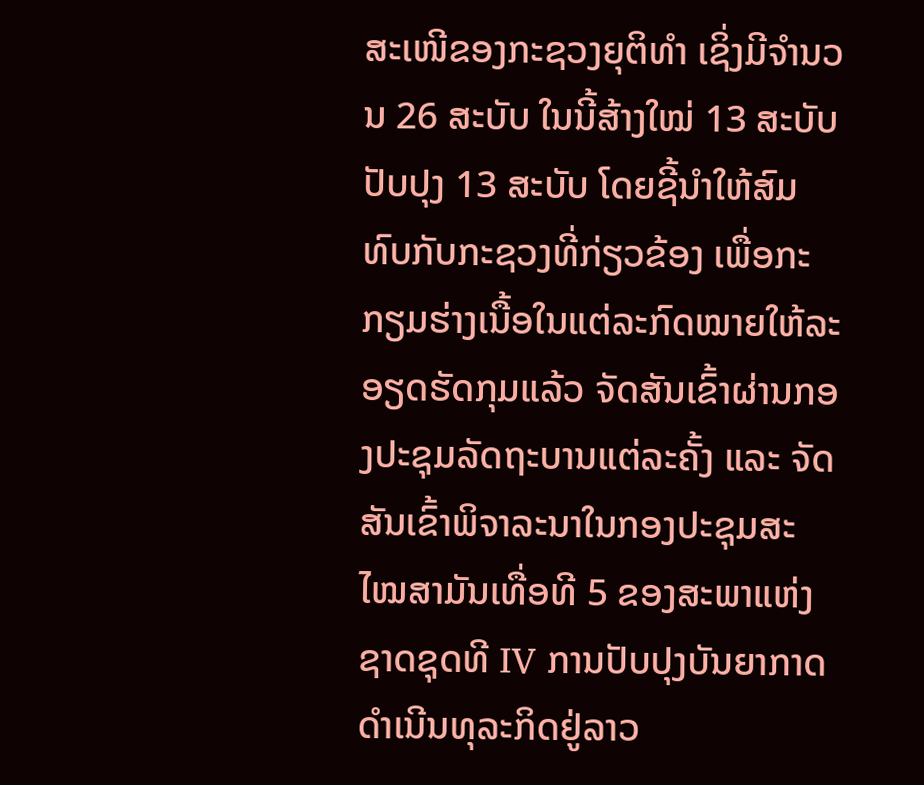ສະເໜີຂອງກະຊວງຍຸຕິທຳ ເຊິ່ງມີຈຳນວນ 26 ສະບັບ ໃນນີ້ສ້າງໃໝ່ 13 ສະບັບ ປັບປຸງ 13 ສະບັບ ໂດຍຊີ້ນຳໃຫ້ສົມທົບກັບກະຊວງທີ່ກ່ຽວຂ້ອງ ເພື່ອກະກຽມຮ່າງເນື້ອໃນແຕ່ລະກົດໝາຍໃຫ້ລະອຽດຮັດກຸມແລ້ວ ຈັດສັນເຂົ້າຜ່ານກອງປະຊຸມລັດຖະບານແຕ່ລະຄັ້ງ ແລະ ຈັດສັນເຂົ້າພິຈາລະນາໃນກອງປະຊຸມສະໄໝສາມັນເທື່ອທີ 5 ຂອງສະພາແຫ່ງຊາດຊຸດທີ IV ການປັບປຸງບັນຍາກາດດຳເນີນທຸລະກິດຢູ່ລາວ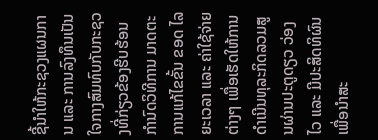ຊີ້ນຳໃຫ້ກະຊວງແຜນການ ແລະ ການລົງທຶນເປັນໃຈກາງສົມທົບກັບກະຊວງທີ່ກ່ຽວຂ້ອງຮີບຮ້ອນ ກຳນົດວິທີການ ມາດຕະການແກ້ໄຂຂັ້ນ ຂອດ ໄລຍະເວລາ ແລະ ຄ່າໃຊ້ຈ່າຍຕ່າງໆ ເພື່ອເຮັດໃຫ້ການດຳເນີນທຸລະກິດລວມສູນຜ່ານປະຕູດຽວ ວ່ອງໄວ ແລະ ມີປະສິດທິຜົນ ເພື່ອນຳສະ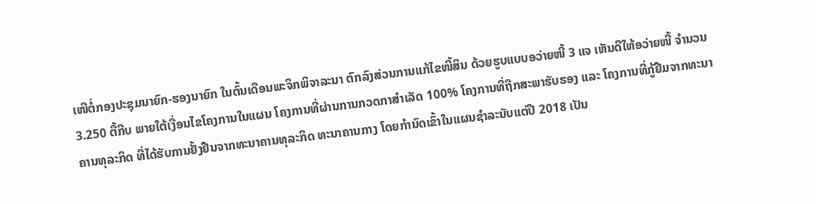ເໜີຕໍ່ກອງປະຊຸມນາຍົກ-ຮອງນາຍົກ ໃນຕົ້ນເດືອນພະຈິກພິຈາລະນາ ຕົກລົງສ່ວນການແກ້ໄຂໜີ້ສິນ ດ້ວຍຮູບແບບອວ່າຍໜີ້ 3 ແຈ ເຫັນດີໃຫ້ອວ່າຍໜີ້ ຈຳນວນ 3.250 ຕື້ກີບ ພາຍໃຕ້ເງື່ອນໄຂໂຄງການໃນແຜນ ໂຄງການທີ່ຜ່ານການກວດກາສຳເລັດ 100% ໂຄງການທີ່ຖືກສະພາຮັບຮອງ ແລະ ໂຄງການທີ່ກູ້ຢືມຈາກທະນາຄານທຸລະກິດ ທີ່ໄດ້ຮັບການຢັ້ງຢືນຈາກທະນາຄານທຸລະກິດ ທະນາຄານກາງ ໂດຍກຳນົດເຂົ້າໃນແຜນຊຳລະນັບແຕ່ປີ 2018 ເປັນ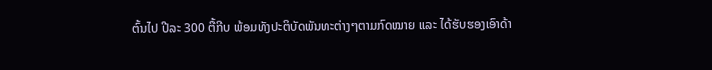ຕົ້ນໄປ ປີລະ 300 ຕື້ກີບ ພ້ອມທັງປະຕິບັດພັນທະຕ່າງໆຕາມກົດໝາຍ ແລະ ໄດ້ຮັບຮອງເອົາດ້າ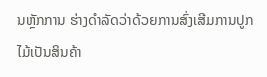ນຫຼັກການ ຮ່າງດຳລັດວ່າດ້ວຍການສົ່ງເສີມການປູກໄມ້ເປັນສິນຄ້າ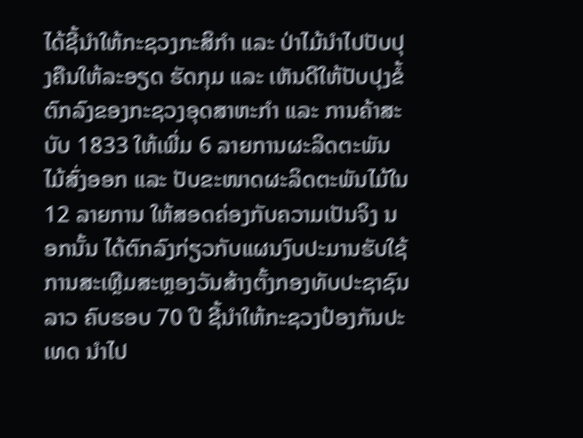ໄດ້ຊີ້ນຳໃຫ້ກະຊວງກະສິກຳ ແລະ ປ່າໄມ້ນຳໄປປັບປຸງຄືນໃຫ້ລະອຽດ ຮັດກຸມ ແລະ ເຫັນດີໃຫ້ປັບປຸງຂໍ້ຕົກລົງຂອງກະຊວງອຸດສາຫະກຳ ແລະ ການຄ້າສະບັບ 1833 ໃຫ້ເພີ່ມ 6 ລາຍການຜະລິດຕະພັນໄມ້ສົ່ງອອກ ແລະ ປັບຂະໜາດຜະລິດຕະພັນໄມ້ໃນ 12 ລາຍການ ໃຫ້ສອດຄ່ອງກັບຄວາມເປັນຈິງ ນອກນັ້ນ ໄດ້ຕົກລົງກ່ຽວກັບແຜນງົບປະມານຮັບໃຊ້ ການສະເຫຼີມສະຫຼອງວັນສ້າງຕັ້ງກອງທັບປະຊາຊົນລາວ ຄົບຮອບ 70 ປີ ຊີ້ນຳໃຫ້ກະຊວງປ້ອງກັນປະເທດ ນຳໄປ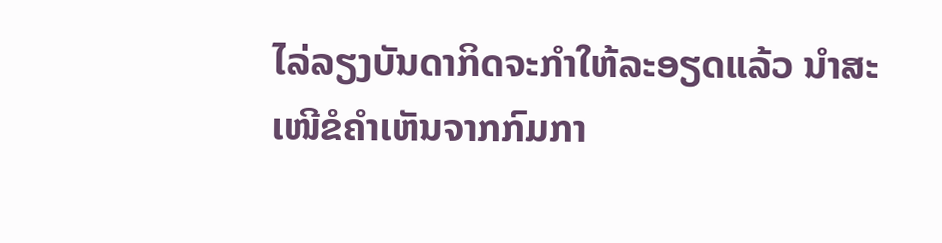ໄລ່ລຽງບັນດາກິດຈະກຳໃຫ້ລະອຽດແລ້ວ ນຳສະເໜີຂໍຄຳເຫັນຈາກກົມກາ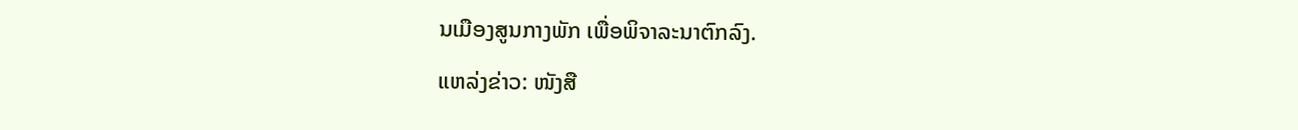ນເມືອງສູນກາງພັກ ເພື່ອພິຈາລະນາຕົກລົງ.
ແຫລ່ງຂ່າວ: ໜັງສື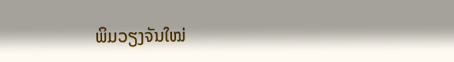ພິມວຽງຈັນໃໝ່